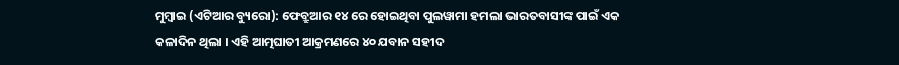ମୁମ୍ବାଇ (ଏଟିଆର ବ୍ୟୁରୋ): ଫେବ୍ରୁଆର ୧୪ ରେ ହୋଇଥିବା ପୁଲୱାମା ହମଲା ଭାରତବାସୀଙ୍କ ପାଇଁ ଏକ କଳାଦିନ ଥିଲା । ଏହି ଆତ୍ମଘାତୀ ଆକ୍ରମଣରେ ୪୦ ଯବାନ ସହୀଦ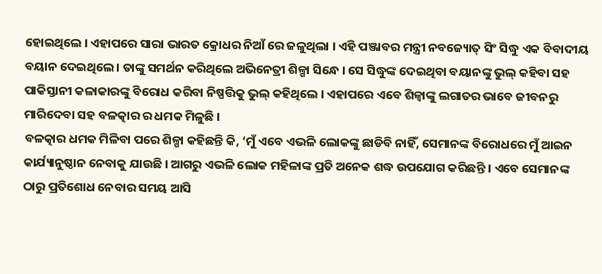ହୋଇଥିଲେ । ଏହାପରେ ସାରା ଭାରତ କ୍ରୋଧର ନିଆଁ ରେ ଜଳୁଥିଲା । ଏହି ପଞ୍ଜାବର ମନ୍ତ୍ରୀ ନବଜ୍ୟୋତ୍ ସିଂ ସିଦ୍ଧୁ ଏକ ବିବାଦୀୟ ବୟାନ ଦେଇଥିଲେ । ତାଙ୍କୁ ସମର୍ଥନ କରିଥିଲେ ଅଭିନେତ୍ରୀ ଶିଳ୍ପା ସିନ୍ଧେ । ସେ ସିଦ୍ଧୁଙ୍କ ଦେଇଥିବା ବୟାନଙ୍କୁ ଭୁଲ୍ କହିବା ସହ ପାକିସ୍ତାନୀ କଳାକାରଙ୍କୁ ବିରୋଧ କରିବା ନିଷ୍ପତ୍ତିକୁ ଭୁଲ୍ କହିଥିଲେ । ଏହାପରେ ଏବେ ଶିଳ୍ୱାଙ୍କୁ ଲଗାତର ଭାବେ ଜୀବନରୁ ମାରିଦେବା ସହ ବଳତ୍କାର ର ଧମକ ମିଳୁଛି ।
ବଳତ୍କାର ଧମକ ମିଳିବା ପରେ ଶିଳ୍ପା କହିଛନ୍ତି କି, ‘ମୁଁ ଏବେ ଏଭଳି ଲୋକଙ୍କୁ ଛାଡିବି ନାହିଁ, ସେମାନଙ୍କ ବିରୋଧରେ ମୁଁ ଆଇନ କାର୍ଯ୍ୟାନୁଷ୍ଠାନ ନେବାକୁ ଯାଉଛି । ଆଗରୁ ଏଭଳି ଲୋକ ମହିଳାଙ୍କ ପ୍ରତି ଅନେକ ଶଦ୍ଧ ଉପଯୋଗ କରିଛନ୍ତି । ଏବେ ସେମାନଙ୍କ ଠାରୁ ପ୍ରତିଶୋଧ ନେବାର ସମୟ ଆସି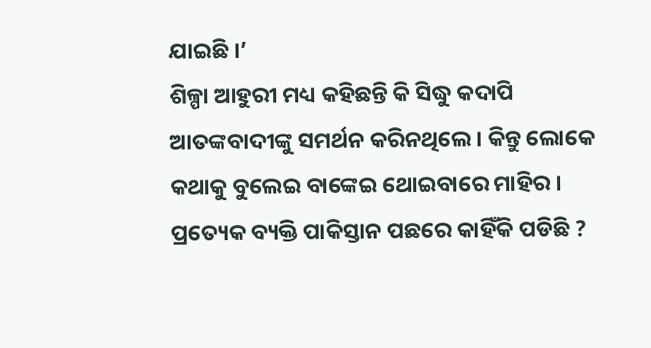ଯାଇଛି ।’
ଶିଳ୍ପା ଆହୁରୀ ମଧ୍ୟ କହିଛନ୍ତି କି ସିଦ୍ଧୁ କଦାପି ଆତଙ୍କବାଦୀଙ୍କୁ ସମର୍ଥନ କରିନଥିଲେ । କିନ୍ତୁ ଲୋକେ କଥାକୁ ବୁଲେଇ ବାଙ୍କେଇ ଥୋଇବାରେ ମାହିର । ପ୍ରତ୍ୟେକ ବ୍ୟକ୍ତି ପାକିସ୍ତାନ ପଛରେ କାହିଁକି ପଡିଛି ?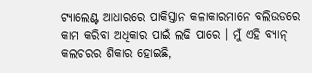ଟ୍ୟାଲେଣ୍ଟ ଆଧାରରେ ପାକିସ୍ତାନ କଳାକାରମାନେ ବଲିଉଡରେ କାମ କରିବା ଅଧିକାର ପାଇଁ ଲଢି ପାରେ । ମୁଁ ଏହି ବ୍ୟାନ୍ କଲଚରର ଶିକାର ହୋଇଛି,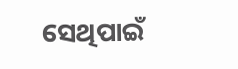ସେଥିପାଇଁ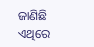ଜାଣିଛି ଏଥିରେ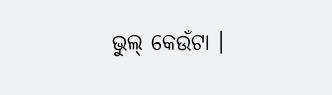ଭୁଲ୍ କେଉଁଟା ।